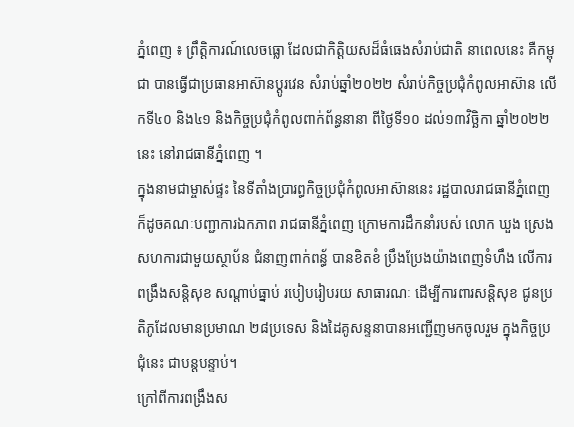ភ្នំពេញ ៖ ព្រឹត្តិការណ៍លេចធ្លោ ដែលជាកិត្តិយសដ៏ធំធេងសំរាប់ជាតិ នាពេលនេះ គឺកម្ពុជា បានធ្វើជាប្រធានអាស៊ានប្តូរវេន សំរាប់ឆ្នាំ២០២២ សំរាប់កិច្ចប្រជុំកំពូលអាស៊ាន លើកទី៤០ និង៤១ និងកិច្ចប្រជុំកំពូលពាក់ព័ន្ធនានា ពីថ្ងៃទី១០ ដល់១៣វិច្ឆិកា ឆ្នាំ២០២២នេះ នៅរាជធានីភ្នំពេញ ។
ក្នុងនាមជាម្ចាស់ផ្ទះ នៃទីតាំងប្រារព្ធកិច្ចប្រជុំកំពូលអាស៊ាននេះ រដ្ឋបាលរាជធានីភ្នំពេញ ក៏ដូចគណៈបញ្ជាការឯកភាព រាជធានីភ្នំពេញ ក្រោមការដឹកនាំរបស់ លោក ឃួង ស្រេង សហការជាមួយស្ថាប័ន ជំនាញពាក់ពន្ធ័ បានខិតខំ ប្រឹងប្រែងយ៉ាងពេញទំហឹង លើការពង្រឹងសន្តិសុខ សណ្តាប់ធ្នាប់ របៀបរៀបរយ សាធារណៈ ដើម្បីការពារសន្តិសុខ ជូនប្រតិភូដែលមានប្រមាណ ២៨ប្រទេស និងដៃគូសន្ទនាបានអញ្ជើញមកចូលរួម ក្នុងកិច្ចប្រជុំនេះ ជាបន្តបន្ទាប់។
ក្រៅពីការពង្រឹងស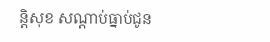ន្តិសុខ សណ្តាប់ធ្នាប់ជូន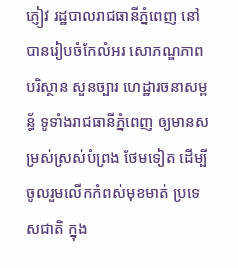ភ្ញៀវ រដ្ឋបាលរាជធានីភ្នំពេញ នៅបានរៀបចំកែលំអរ សោភណ្ឌភាព បរិស្ថាន សួនច្បារ ហេដ្ឋារចនាសម្ពន្ធ័ ទូទាំងរាជធានីភ្នំពេញ ឲ្យមានសម្រស់ស្រស់បំព្រង ថែមទៀត ដើម្បីចូលរួមលើកកំពស់មុខមាត់ ប្រទេសជាតិ ក្នុង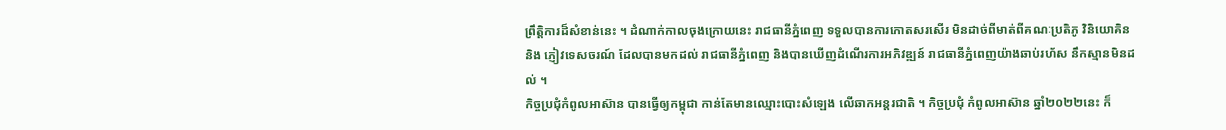ព្រឹត្តិការដ៏សំខាន់នេះ ។ ដំណាក់កាលចុងក្រោយនេះ រាជធានីភ្នំពេញ ទទួលបានការកោតសរសើរ មិនដាច់ពីមាត់ពីគណៈប្រតិភូ វិនិយោគិន និង ភ្ញៀវទេសចរណ៍ ដែលបានមកដល់ រាជធានីភ្នំពេញ និងបានឃើញដំណើរការអភិវឌ្ឍន៍ រាជធានីភ្នំពេញយ៉ាងឆាប់រហ័ស នឹកស្មានមិនដល់ ។
កិច្ចប្រជុំកំពូលអាស៊ាន បានធ្វើឲ្យកម្ពុជា កាន់តែមានឈ្មោះបោះសំឡេង លើឆាកអន្តរជាតិ ។ កិច្ចប្រជុំ កំពូលអាស៊ាន ឆ្នាំ២០២២នេះ ក៏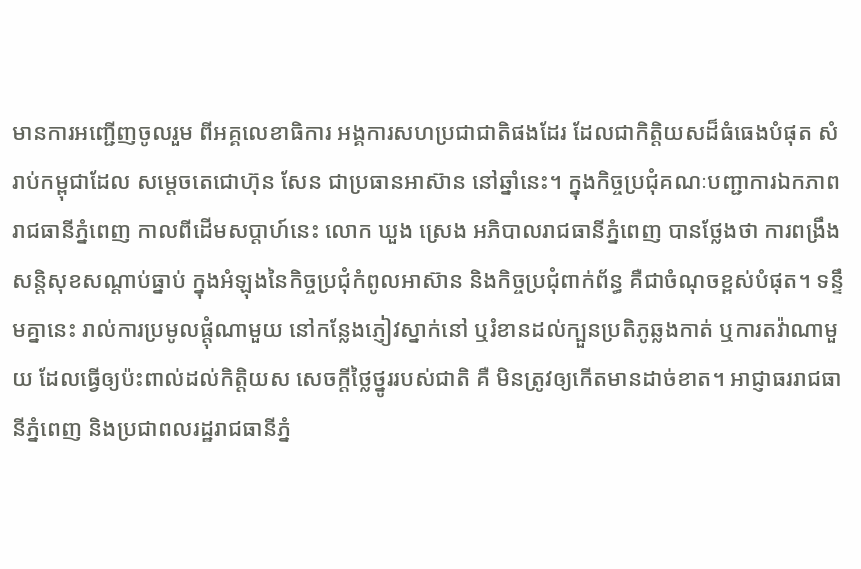មានការអញ្ជើញចូលរួម ពីអគ្គលេខាធិការ អង្គការសហប្រជាជាតិផងដែរ ដែលជាកិត្តិយសដ៏ធំធេងបំផុត សំរាប់កម្ពុជាដែល សម្តេចតេជោហ៊ុន សែន ជាប្រធានអាស៊ាន នៅឆ្នាំនេះ។ ក្នុងកិច្ចប្រជុំគណៈបញ្ជាការឯកភាព រាជធានីភ្នំពេញ កាលពីដើមសប្តាហ៍នេះ លោក ឃួង ស្រេង អភិបាលរាជធានីភ្នំពេញ បានថ្លែងថា ការពង្រឹងសន្តិសុខសណ្តាប់ធ្នាប់ ក្នុងអំឡុងនៃកិច្ចប្រជុំកំពូលអាស៊ាន និងកិច្ចប្រជុំពាក់ព័ន្ធ គឺជាចំណុចខ្ពស់បំផុត។ ទន្ទឹមគ្នានេះ រាល់ការប្រមូលផ្តុំណាមួយ នៅកន្លែងភ្ញៀវស្នាក់នៅ ឬរំខានដល់ក្បួនប្រតិភូឆ្លងកាត់ ឬការតវ៉ាណាមួយ ដែលធ្វើឲ្យប៉ះពាល់ដល់កិត្តិយស សេចក្តីថ្លៃថ្នូររបស់ជាតិ គឺ មិនត្រូវឲ្យកើតមានដាច់ខាត។ អាជ្ញាធររាជធានីភ្នំពេញ និងប្រជាពលរដ្ឋរាជធានីភ្នំ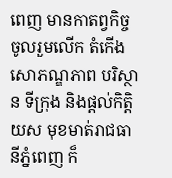ពេញ មានកាតព្វកិច្ចចូលរួមលើក តំកើងសោភណ្ឌភាព បរិស្ថាន ទីក្រុង និងផ្តល់កិត្តិយស មុខមាត់រាជធានីភ្នំពេញ ក៏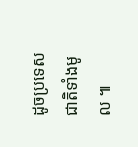ដូចប្រទេសជាតិទាំងមូល ៕